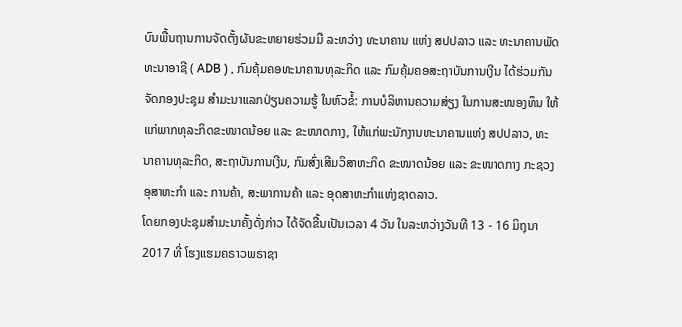ບົນພື້ນຖານການຈັດຕັ້ງຜັນຂະຫຍາຍຮ່ວມມື ລະຫວ່າງ ທະນາຄານ ແຫ່ງ ສປປລາວ ແລະ ທະນາຄານພັດທະນາອາຊີ ( ADB ) , ກົມຄຸ້ມຄອທະນາຄານທຸລະກິດ ແລະ ກົມຄຸ້ມຄອສະຖາບັນການເງີນ ໄດ້ຮ່ວມກັນຈັດກອງປະຊຸມ ສໍາມະນາແລກປ່ຽນຄວາມຮູ້ ໃນຫົວຂໍ້: ການບໍລິຫານຄວາມສ່ຽງ ໃນການສະໜອງທຶນ ໃຫ້ແກ່ພາກທຸລະກິດຂະໜາດນ້ອຍ ແລະ ຂະໜາດກາງ, ໃຫ້ແກ່ພະນັກງານທະນາຄານແຫ່ງ ສປປລາວ, ທະນາຄານທຸລະກິດ, ສະຖາບັນການເງີນ, ກົມສົ່ງເສີມວິສາຫະກິດ ຂະໜາດນ້ອຍ ແລະ ຂະໜາດກາງ ກະຊວງອຸສາຫະກໍາ ແລະ ການຄ້າ, ສະພາການຄ້າ ແລະ ອຸດສາຫະກໍາແຫ່ງຊາດລາວ.
ໂດຍກອງປະຊຸມສໍາມະນາຄັ້ງດັ່ງກ່າວ ໄດ້ຈັດຂື້ນເປັນເວລາ 4 ວັນ ໃນລະຫວ່າງວັນທີ 13 - 16 ມິຖຸນາ 2017 ທີ່ ໂຮງແຮມຄຣາວພຣາຊາ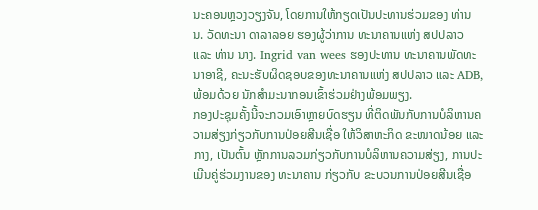ນະຄອນຫຼວງວຽງຈັນ, ໂດຍການໃຫ້ກຽດເປັນປະທານຮ່ວມຂອງ ທ່ານ ນ. ວັດທະນາ ດາລາລອຍ ຮອງຜູ້ວ່າການ ທະນາຄານແຫ່ງ ສປປລາວ ແລະ ທ່ານ ນາງ. Ingrid van wees ຮອງປະທານ ທະນາຄານພັດທະນາອາຊີ, ຄະນະຮັບຜິດຊອບຂອງທະນາຄານແຫ່ງ ສປປລາວ ແລະ ADB, ພ້ອມດ້ວຍ ນັກສໍາມະນາກອນເຂົ້າຮ່ວມຢ່າງພ້ອມພຽງ.
ກອງປະຊຸມຄັ້ງນີ້ຈະກວມເອົາຫຼາຍບົດຮຽນ ທີ່ຕິດພັນກັບການບໍລິຫານຄວາມສ່ຽງກ່ຽວກັບການປ່ອຍສີນເຊື່ອ ໃຫ້ວິສາຫະກິດ ຂະໜາດນ້ອຍ ແລະ ກາງ, ເປັນຕົ້ນ ຫຼັກການລວມກ່ຽວກັບການບໍລິຫານຄວາມສ່ຽງ, ການປະເມີນຄູ່ຮ່ວມງານຂອງ ທະນາຄານ ກ່ຽວກັບ ຂະບວນການປ່ອຍສີນເຊື່ອ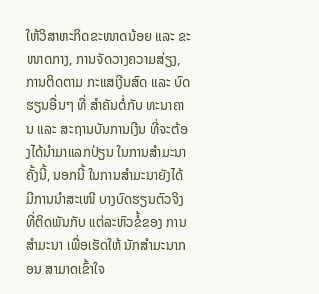ໃຫ້ວິສາຫະກິດຂະໜາດນ້ອຍ ແລະ ຂະໜາດກາງ, ການຈັດວາງຄວາມສ່ຽງ, ການຕິດຕາມ ກະແສເງີນສົດ ແລະ ບົດຮຽນອື່ນໆ ທີ່ ສໍາຄັນຕໍ່ກັບ ທະນາຄານ ແລະ ສະຖານບັນການເງີນ ທີ່ຈະຕ້ອງໄດ້ນໍາມາແລກປ່ຽນ ໃນການສໍາມະນາຄັ້ງນີ້, ນອກນີ້ ໃນການສໍາມະນາຍັງໄດ້ມີການນໍາສະເໜີ ບາງບົດຮຽນຕົວຈິງ ທີ່ຕິດພັນກັບ ແຕ່ລະຫົວຂໍ້ຂອງ ການສໍາມະນາ ເພື່ອເຮັດໃຫ້ ນັກສໍາມະນາກອນ ສາມາດເຂົ້າໃຈ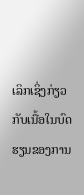ເລິກເຊິ່ງກ່ຽວກັບເນື້ອໃນບົດຮຽນຂອງການ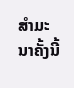ສໍາມະນາຄັ້ງນີ້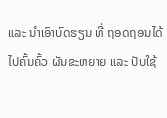ແລະ ນໍາເອົາບົດຮຽນ ທີ່ ຖອດຖອນໄດ້ໄປຄົ້ນຄົ້ວ ຜັນຂະຫຍາຍ ແລະ ປັບໃຊ້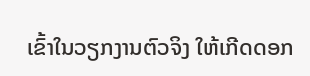ເຂົ້າໃນວຽກງານຕົວຈິງ ໃຫ້ເກີດດອກ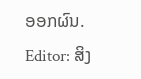ອອກຜົນ.
Editor: ສິງ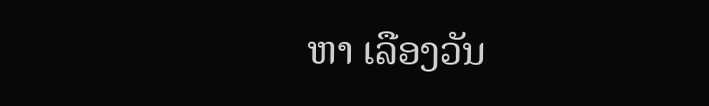ຫາ ເລືອງວັນ